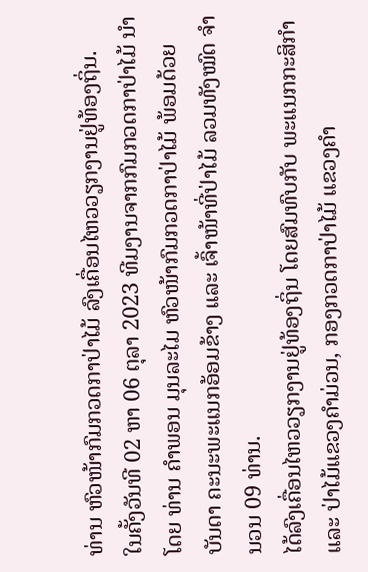ທ່ານ ຫົວໜ້າກົມກວດກາປ່າໄມ້ ລົງເຄື່ອນໄຫວວຽກງານຢູ່ທ້ອງຖິ່ນ.
ໃນຄັ້ງວັນທີ 02 ຫາ 06 ຕຸລາ 2023 ທີມງານຈາກກົມກວດກາປ່າໄມ້ ນໍາໂດຍ ທ່ານ ຄໍາພອນ ມຸນລະໄມ ຫົວໜ້າກົມກວດກາປ່າໄມ້ ພ້ອມດ້ວຍ ບັນດາ ຄະນະພະແນກອ້ອມຂ້າງ ແລະ ເຈົ້າໜ້າທີ່ປ່າໄມ້ ລວມທັງໝົດ ຈໍານວນ 09 ທ່ານ.
ໄດ້ລົງເຄື່ອນໄຫວວຽກງານຢູ່ທ້ອງຖິ່ນ ໂດຍສົມທົບກັບ ພະແນກກະສິກໍາ ແລະ ປ່າໄມ້ແຂວງຄໍາມ່ວນ, ກອງກວດກາປ່າໄມ້ ແຂວງຄໍາ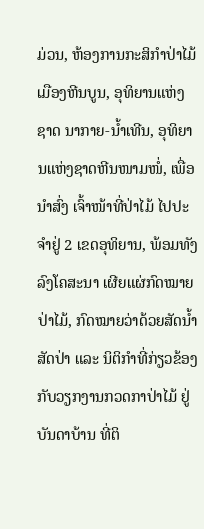ມ່ວນ, ຫ້ອງການກະສິກໍາປ່າໄມ້ ເມືອງຫີນບູນ, ອຸທິຍານແຫ່ງຊາດ ນາກາຍ-ນໍ້າເທີນ, ອຸທິຍານແຫ່ງຊາດຫີນໜາມໜໍ່, ເພື່ອນໍາສົ່ງ ເຈົ້າໜ້າທີ່ປ່າໄມ້ ໄປປະຈໍາຢູ່ 2 ເຂດອຸທິຍານ, ພ້ອມທັງ ລົງໂຄສະນາ ເຜີຍແຜ່ກົດໝາຍປ່າໄມ້, ກົດໝາຍວ່າດ້ວຍສັດນໍ້າສັດປ່າ ແລະ ນິຕິກໍາທີ່ກ່ຽວຂ້ອງກັບວຽກງານກວດກາປ່າໄມ້ ຢູ່ ບັນດາບ້ານ ທີ່ຕິ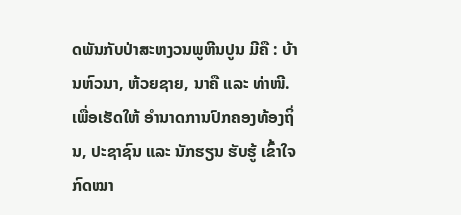ດພັນກັບປ່າສະຫງວນພູຫີນປູນ ມີຄື : ບ້ານຫົວນາ, ຫ້ວຍຊາຍ, ນາຄື ແລະ ທ່າໜີ.
ເພື່ອເຮັດໃຫ້ ອໍານາດການປົກຄອງທ້ອງຖິ່ນ, ປະຊາຊົນ ແລະ ນັກຮຽນ ຮັບຮູ້ ເຂົ້າໃຈກົດໝາ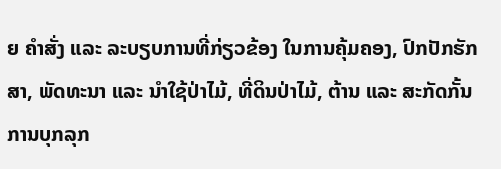ຍ ຄໍາສັ່ງ ແລະ ລະບຽບການທີ່ກ່ຽວຂ້ອງ ໃນການຄຸ້ມຄອງ, ປົກປັກຮັກສາ, ພັດທະນາ ແລະ ນໍາໃຊ້ປ່າໄມ້, ທີ່ດິນປ່າໄມ້, ຕ້ານ ແລະ ສະກັດກັ້ນການບຸກລຸກ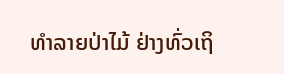ທໍາລາຍປ່າໄມ້ ຢ່າງທົ່ວເຖິ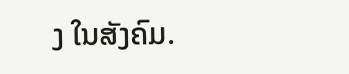ງ ໃນສັງຄົມ.